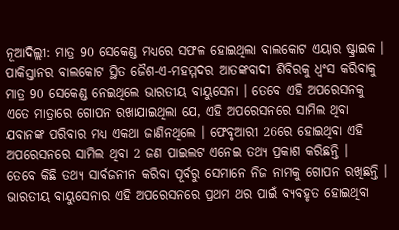ନୂଆଦିଲ୍ଲୀ: ମାତ୍ର 90 ସେକେଣ୍ଡ ମଧ୍ୟରେ ସଫଳ ହୋଇଥିଲା ବାଲକୋଟ ଏୟାର ଷ୍ଟ୍ରାଇକ । ପାକିସ୍ତାନର ବାଲକୋଟ ସ୍ଥିତ ଜୈଶ-ଏ-ମହମ୍ମଦର ଆତଙ୍କବାଦୀ ଶିବିରକୁ ଧ୍ବଂସ କରିବାକୁ ମାତ୍ର 90 ସେକେଣ୍ଡ ନେଇଥିଲେ ଭାରତୀୟ ବାୟୁସେନା । ତେବେ ଏହି ଅପରେସନକୁ ଏତେ ମାତ୍ରାରେ ଗୋପନ ରଖାଯାଇଥିଲା ଯେ, ଏହି ଅପରେସନରେ ସାମିଲ ଥିବା ଯବାନଙ୍କ ପରିବାର ମଧ୍ୟ ଏକଥା ଜାଣିନଥିଲେ । ଫେବୃଆରୀ 26ରେ ହୋଇଥିବା ଏହି ଅପରେସନରେ ସାମିଲ ଥିବା 2 ଜଣ ପାଇଲଟ ଏନେଇ ତଥ୍ୟ ପ୍ରକାଶ କରିଛନ୍ତି ।
ତେବେ କିଛି ତଥ୍ୟ ସାର୍ବଜନୀନ କରିବା ପୂର୍ବରୁ ସେମାନେ ନିଜ ନାମକୁ ଗୋପନ ରଖିଛନ୍ତି । ଭାରତୀୟ ବାୟୁସେନାର ଏହି ଅପରେସନରେ ପ୍ରଥମ ଥର ପାଇଁ ବ୍ୟବହୃତ ହୋଇଥିବା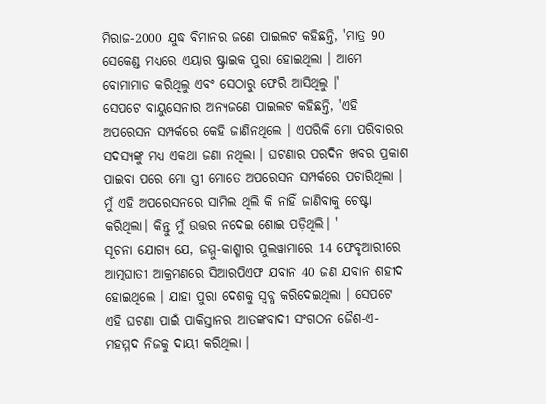ମିରାଜ-2000 ଯୁଦ୍ଧ ବିମାନର ଜଣେ ପାଇଲଟ କହିଛନ୍ତି, 'ମାତ୍ର 90 ସେକେଣ୍ଡ ମଧ୍ୟରେ ଏୟାର ଷ୍ଟ୍ରାଇକ ପୁରା ହୋଇଥିଲା । ଆମେ ବୋମାମାଡ କରିଥିଲୁ ଏବଂ ସେଠାରୁ ଫେରି ଆସିଥିଲୁ ।'
ସେପଟେ ବାୟୁସେନାର ଅନ୍ୟଜଣେ ପାଇଲଟ କହିଛନ୍ତି, 'ଏହି ଅପରେସନ ସମ୍ପର୍କରେ କେହି ଜାଣିନଥିଲେ । ଏପରିକି ମୋ ପରିବାରର ସଦସ୍ୟଙ୍କୁ ମଧ୍ୟ ଏକଥା ଜଣା ନଥିଲା । ଘଟଣାର ପରଦିନ ଖବର ପ୍ରକାଶ ପାଇବା ପରେ ମୋ ସ୍ତ୍ରୀ ମୋତେ ଅପରେସନ ସମ୍ପର୍କରେ ପଚାରିଥିଲା । ମୁଁ ଏହି ଅପରେସନରେ ସାମିଲ ଥିଲି କି ନାହିଁ ଜାଣିବାକୁ ଚେଷ୍ଟା କରିଥିଲା। କିନ୍ତୁ ମୁଁ ଉତ୍ତର ନଦେଇ ଶୋଇ ପଡ଼ିଥିଲି। '
ସୂଚନା ଯୋଗ୍ୟ ଯେ, ଜମ୍ମୁ-କାଶ୍ମୀର ପୁଲୱାମାରେ 14 ଫେବୃଆରୀରେ ଆତ୍ମଘାତୀ ଆକ୍ରମଣରେ ସିଆରପିଏଫ ଯବାନ 40 ଜଣ ଯବାନ ଶହୀଦ ହୋଇଥିଲେ । ଯାହା ପୁରା ଦେଶକୁ ସ୍ବବ୍ଧ କରିଦେଇଥିଲା । ସେପଟେ ଏହି ଘଟଣା ପାଇଁ ପାକିସ୍ତାନର ଆତଙ୍କବାଦୀ ସଂଗଠନ ଜୈଶ-ଏ-ମହମ୍ମଦ ନିଜକୁ ଦାୟୀ କରିଥିଲା ।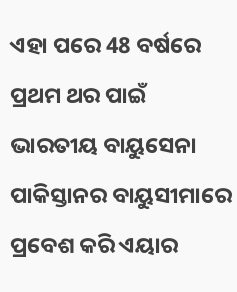ଏହା ପରେ 48 ବର୍ଷରେ ପ୍ରଥମ ଥର ପାଇଁ ଭାରତୀୟ ବାୟୁସେନା ପାକିସ୍ତାନର ବାୟୁସୀମାରେ ପ୍ରବେଶ କରି ଏୟାର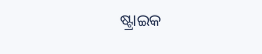ଷ୍ଟ୍ରାଇକ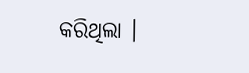କରିଥିଲା ।